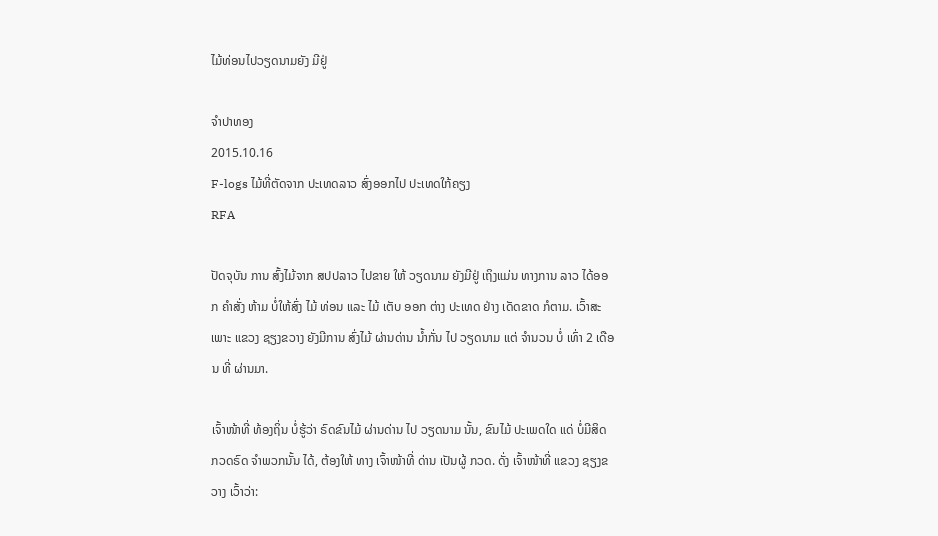ໄມ້ທ່ອນໄປວຽດນາມຍັງ ມີຢູ່

ຈໍາປາທອງ
2015.10.16
F-logs ໄມ້ທີ່ຕັດຈາກ ປະເທດລາວ ສົ່ງອອກໄປ ປະເທດໃກ້ຄຽງ
RFA

ປັດຈຸບັນ ການ ສົ້ງໄມ້ຈາກ ສປປລາວ ໄປຂາຍ ໃຫ້ ວຽດນາມ ຍັງມີຢູ່ ເຖິງແມ່ນ ທາງການ ລາວ ໄດ້ອອກ ຄໍາສັ່ງ ຫ້າມ ບໍ່ໃຫ້ສົ່ງ ໄມ້ ທ່ອນ ແລະ ໄມ້ ເຕັບ ອອກ ຕ່າງ ປະເທດ ຢ່າງ ເດັດຂາດ ກໍຕາມ. ເວົ້າສະເພາະ ແຂວງ ຊຽງຂວາງ ຍັງມີການ ສົ່ງໄມ້ ຜ່ານດ່ານ ນ້ຳກັ່ນ ໄປ ວຽດນາມ ແຕ່ ຈຳນວນ ບໍ່ ເທົ່າ 2 ເດືອນ ທີ່ ຜ່ານມາ.

ເຈົ້າໜ້າທີ່ ທ້ອງຖິ່ນ ບໍ່ຮູ້ວ່າ ຣົດຂົນໄມ້ ຜ່ານດ່ານ ໄປ ວຽດນາມ ນັ້ນ, ຂົນໄມ້ ປະເພດໃດ ແດ່ ບໍ່ມີສິດ ກວດຣົດ ຈໍາພວກນັ້ນ ໄດ້, ຕ້ອງໃຫ້ ທາງ ເຈົ້າໜ້າທີ່ ດ່ານ ເປັນຜູ້ ກວດ. ດັ່ງ ເຈົ້າໜ້າທີ່ ແຂວງ ຊຽງຂວາງ ເວົ້າວ່າ: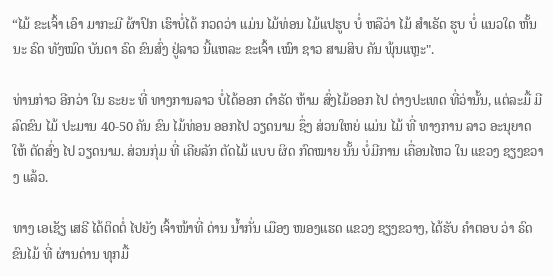“ໄມ້ ຂະເຈົ້າ ເອົາ ມາກະມີ ຜ້າປົກ ເຮົາບໍ່ໄດ້ ກວດວ່າ ແມ່ນ ໄມ້ທ່ອນ ໄມ້ແປຮູບ ບໍ່ ຫລືວ່າ ໄມ້ ສໍາເຣັດ ຮູບ ບໍ່ ແນວໃດ ຫັ້ນນະ ຣົດ ທັງໝົດ ບັນດາ ຣົດ ຂົນສົ່ງ ຢູ່ລາວ ນີ້ແຫລະ ຂະເຈົ້າ ເໝົາ ຊາວ ສາມສິບ ຄັນ ພຸ້ນແຫຼະ".

ທ່ານກ່າວ ອີກວ່າ ໃນ ຣະຍະ ທີ່ ທາງການລາວ ບໍ່ໄດ້ອອກ ດຳຣັດ ຫ້າມ ສົ່ງໄມ້ອອກ ໄປ ຕ່າງປະເທດ ທີ່ວ່ານັ້ນ, ແຕ່ລະມື້ ມີລົດຂົນ ໄມ້ ປະມານ 40-50 ຄັນ ຂົນ ໄມ້ທ່ອນ ອອກໄປ ວຽດນາມ ຊຶ່ງ ສ່ວນໃຫຍ່ ແມ່ນ ໄມ້ ທີ່ ທາງການ ລາວ ອະນຸຍາດ ໃຫ້ ຕັດສົ່ງ ໄປ ວຽດນາມ. ສ່ວນກຸ່ມ ທີ່ ເຄີຍລັກ ຕັດໄມ້ ແບບ ຜິດ ກົດໝາຍ ນັ້ນ ບໍ່ມີການ ເຄື່ອນໄຫວ ໃນ ແຂວງ ຊຽງຂວາງ ແລ້ວ.

ທາງ ເອເຊັຽ ເສຣີ ໄດ້ຕິດຕໍ່ ໄປຍັງ ເຈົ້າໜ້າທີ່ ດ່ານ ນ້ຳກັ່ນ ເມືອງ ໜອງແຮດ ແຂວງ ຊຽງຂວາງ, ໄດ້ຮັບ ຄຳຕອບ ວ່າ ຣົດ ຂົນໄມ້ ທີ່ ຜ່ານດ່ານ ທຸກມື້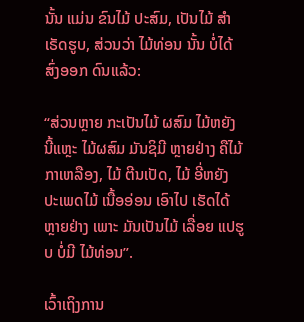ນັ້ນ ແມ່ນ ຂົນໄມ້ ປະສົມ, ເປັນໄມ້ ສໍາເຣັດຮູບ, ສ່ວນວ່າ ໄມ້ທ່ອນ ນັ້ນ ບໍ່ໄດ້ ສົ່ງອອກ ດົນແລ້ວ:

“ສ່ວນຫຼາຍ ກະເປັນໄມ້ ຜສົມ ໄມ້ຫຍັງ ນີ້ແຫຼະ ໄມ້ຜສົມ ມັນຊິມີ ຫຼາຍຢ່າງ ຄືໄມ້ ກາເຫລືອງ, ໄມ້ ຕີນເປັດ, ໄມ້ ອີ່ຫຍັງ ປະເພດໄມ້ ເນື້ອອ່ອນ ເອົາໄປ ເຮັດໄດ້ ຫຼາຍຢ່າງ ເພາະ ມັນເປັນໄມ້ ເລື່ອຍ ແປຮູບ ບໍ່ມີ ໄມ້ທ່ອນ”.

ເວົ້າເຖິງການ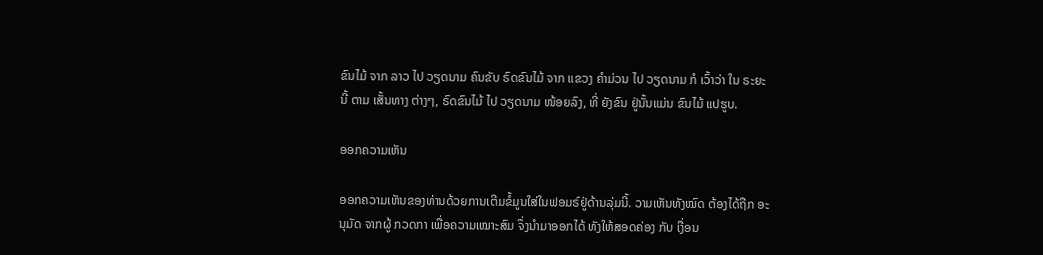ຂົນໄມ້ ຈາກ ລາວ ໄປ ວຽດນາມ ຄົນຂັບ ຣົດຂົນໄມ້ ຈາກ ແຂວງ ຄຳມ່ວນ ໄປ ວຽດນາມ ກໍ ເວົ້າວ່າ ໃນ ຣະຍະ ນີ້ ຕາມ ເສັ້ນທາງ ຕ່າງໆ, ຣົດຂົນໄມ້ ໄປ ວຽດນາມ ໜ້ອຍລົງ, ທີ່ ຍັງຂົນ ຢູ່ນັ້ນແມ່ນ ຂົນໄມ້ ແປຮູບ.

ອອກຄວາມເຫັນ

ອອກຄວາມເຫັນຂອງທ່ານດ້ວຍການເຕີມຂໍ້ມູນໃສ່ໃນຟອມຣ໌ຢູ່ດ້ານລຸ່ມນີ້. ວາມເຫັນທັງໝົດ ຕ້ອງໄດ້ຖືກ ອະນຸມັດ ຈາກຜູ້ ກວດກາ ເພື່ອຄວາມເໝາະສົມ ຈຶ່ງນໍາມາອອກໄດ້ ທັງໃຫ້ສອດຄ່ອງ ກັບ ເງື່ອນ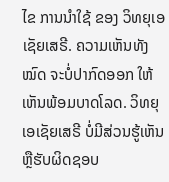ໄຂ ການນຳໃຊ້ ຂອງ ວິທຍຸເອເຊັຍເສຣີ. ຄວາມເຫັນທັງໝົດ ຈະບໍ່ປາກົດອອກ ໃຫ້ເຫັນພ້ອມບາດໂລດ. ວິທຍຸເອເຊັຍເສຣີ ບໍ່ມີສ່ວນຮູ້ເຫັນ ຫຼືຮັບຜິດຊອບ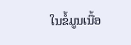ໃນຂໍ້ມູນເນື້ອ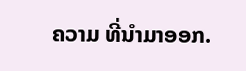ຄວາມ ທີ່ນໍາມາອອກ.